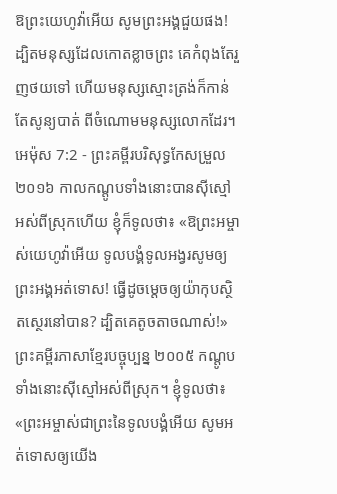ឱព្រះយេហូវ៉ាអើយ សូមព្រះអង្គជួយផង! ដ្បិតមនុស្សដែលកោតខ្លាចព្រះ គេកំពុងតែរួញថយទៅ ហើយមនុស្សស្មោះត្រង់ក៏កាន់តែសូន្យបាត់ ពីចំណោមមនុស្សលោកដែរ។
អេម៉ុស 7:2 - ព្រះគម្ពីរបរិសុទ្ធកែសម្រួល ២០១៦ កាលកណ្តូបទាំងនោះបានស៊ីស្មៅអស់ពីស្រុកហើយ ខ្ញុំក៏ទូលថា៖ «ឱព្រះអម្ចាស់យេហូវ៉ាអើយ ទូលបង្គំទូលអង្វរសូមឲ្យព្រះអង្គអត់ទោស! ធ្វើដូចម្តេចឲ្យយ៉ាកុបស្ថិតស្ថេរនៅបាន? ដ្បិតគេតូចតាចណាស់!» ព្រះគម្ពីរភាសាខ្មែរបច្ចុប្បន្ន ២០០៥ កណ្ដូបទាំងនោះស៊ីស្មៅអស់ពីស្រុក។ ខ្ញុំទូលថា៖ «ព្រះអម្ចាស់ជាព្រះនៃទូលបង្គំអើយ សូមអត់ទោសឲ្យយើង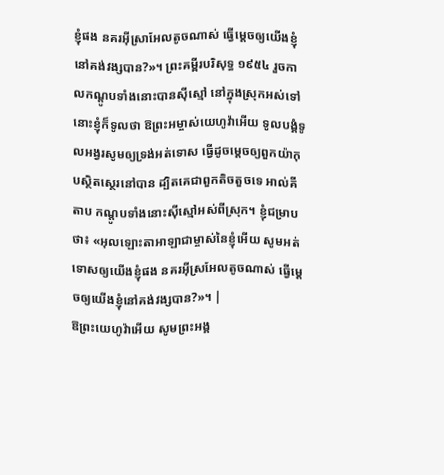ខ្ញុំផង នគរអ៊ីស្រាអែលតូចណាស់ ធ្វើម្ដេចឲ្យយើងខ្ញុំនៅគង់វង្សបាន?»។ ព្រះគម្ពីរបរិសុទ្ធ ១៩៥៤ រួចកាលកណ្តូបទាំងនោះបានស៊ីស្មៅ នៅក្នុងស្រុកអស់ទៅ នោះខ្ញុំក៏ទូលថា ឱព្រះអម្ចាស់យេហូវ៉ាអើយ ទូលបង្គំទូលអង្វរសូមឲ្យទ្រង់អត់ទោស ធ្វើដូចម្តេចឲ្យពួកយ៉ាកុបស្ថិតស្ថេរនៅបាន ដ្បិតគេជាពួកតិចតួចទេ អាល់គីតាប កណ្ដូបទាំងនោះស៊ីស្មៅអស់ពីស្រុក។ ខ្ញុំជម្រាបថា៖ «អុលឡោះតាអាឡាជាម្ចាស់នៃខ្ញុំអើយ សូមអត់ទោសឲ្យយើងខ្ញុំផង នគរអ៊ីស្រអែលតូចណាស់ ធ្វើម្ដេចឲ្យយើងខ្ញុំនៅគង់វង្សបាន?»។ |
ឱព្រះយេហូវ៉ាអើយ សូមព្រះអង្គ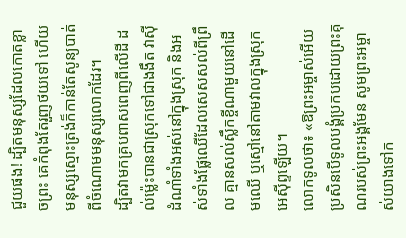ជួយផង! ដ្បិតមនុស្សដែលកោតខ្លាចព្រះ គេកំពុងតែរួញថយទៅ ហើយមនុស្សស្មោះត្រង់ក៏កាន់តែសូន្យបាត់ ពីចំណោមមនុស្សលោកដែរ។
ដ្បិតវាមកគ្របពាសពេញពីលើដី ដល់ម៉្លេះបានជាស្រុកទៅជាងងឹត វាស៊ីដំណាំទាំងអស់នៅក្នុងស្រុក និងអស់ទាំងផ្លែឈើដែលសេសសល់ពីព្រឹល គ្មានសល់ស្លឹកខ្ចីណាមួយនៅដើមឈើ ឬស្មៅនៅតាមវាលក្នុងស្រុកអេស៊ីព្ទឡើយ។
លោកទូលថា៖ «ឱព្រះអម្ចាស់អើយ ប្រសិនបើទូលបង្គំប្រកបដោយព្រះគុណរបស់ព្រះអង្គមែន សូមព្រះអម្ចាស់យាងទៅក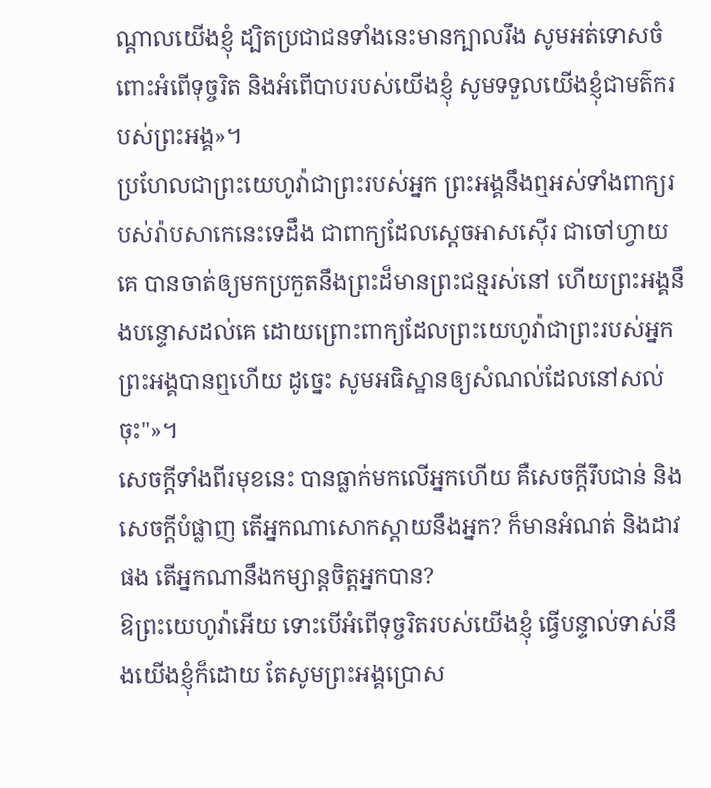ណ្ដាលយើងខ្ញុំ ដ្បិតប្រជាជនទាំងនេះមានក្បាលរឹង សូមអត់ទោសចំពោះអំពើទុច្ចរិត និងអំពើបាបរបស់យើងខ្ញុំ សូមទទួលយើងខ្ញុំជាមត៌ករបស់ព្រះអង្គ»។
ប្រហែលជាព្រះយេហូវ៉ាជាព្រះរបស់អ្នក ព្រះអង្គនឹងឮអស់ទាំងពាក្យរបស់រ៉ាបសាកេនេះទេដឹង ជាពាក្យដែលស្តេចអាសស៊ើរ ជាចៅហ្វាយគេ បានចាត់ឲ្យមកប្រកួតនឹងព្រះដ៏មានព្រះជន្មរស់នៅ ហើយព្រះអង្គនឹងបន្ទោសដល់គេ ដោយព្រោះពាក្យដែលព្រះយេហូវ៉ាជាព្រះរបស់អ្នក ព្រះអង្គបានឮហើយ ដូច្នេះ សូមអធិស្ឋានឲ្យសំណល់ដែលនៅសល់ចុះ"»។
សេចក្ដីទាំងពីរមុខនេះ បានធ្លាក់មកលើអ្នកហើយ គឺសេចក្ដីរឹបជាន់ និងសេចក្ដីបំផ្លាញ តើអ្នកណាសោកស្តាយនឹងអ្នក? ក៏មានអំណត់ និងដាវផង តើអ្នកណានឹងកម្សាន្តចិត្តអ្នកបាន?
ឱព្រះយេហូវ៉ាអើយ ទោះបើអំពើទុច្ចរិតរបស់យើងខ្ញុំ ធ្វើបន្ទាល់ទាស់នឹងយើងខ្ញុំក៏ដោយ តែសូមព្រះអង្គប្រោស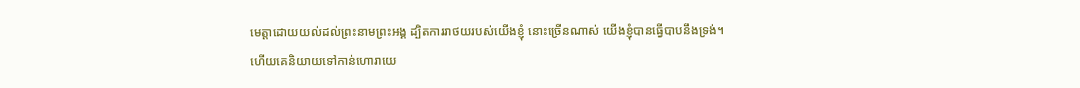មេត្តាដោយយល់ដល់ព្រះនាមព្រះអង្គ ដ្បិតការរាថយរបស់យើងខ្ញុំ នោះច្រើនណាស់ យើងខ្ញុំបានធ្វើបាបនឹងទ្រង់។
ហើយគេនិយាយទៅកាន់ហោរាយេ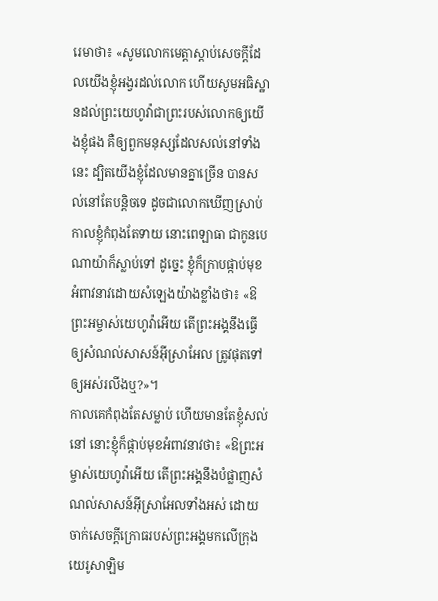រេមាថា៖ «សូមលោកមេត្តាស្តាប់សេចក្ដីដែលយើងខ្ញុំអង្វរដល់លោក ហើយសូមអធិស្ឋានដល់ព្រះយេហូវ៉ាជាព្រះរបស់លោកឲ្យយើងខ្ញុំផង គឺឲ្យពួកមនុស្សដែលសល់នៅទាំងនេះ ដ្បិតយើងខ្ញុំដែលមានគ្នាច្រើន បានសល់នៅតែបន្តិចទេ ដូចជាលោកឃើញស្រាប់
កាលខ្ញុំកំពុងតែទាយ នោះពេឡាធា ជាកូនបេណាយ៉ាក៏ស្លាប់ទៅ ដូច្នេះ ខ្ញុំក៏ក្រាបផ្កាប់មុខអំពាវនាវដោយសំឡេងយ៉ាងខ្លាំងថា៖ «ឱព្រះអម្ចាស់យេហូវ៉ាអើយ តើព្រះអង្គនឹងធ្វើឲ្យសំណល់សាសន៍អ៊ីស្រាអែល ត្រូវផុតទៅឲ្យអស់រលីងឬ?»។
កាលគេកំពុងតែសម្លាប់ ហើយមានតែខ្ញុំសល់នៅ នោះខ្ញុំក៏ផ្កាប់មុខអំពាវនាវថា៖ «ឱព្រះអម្ចាស់យេហូវ៉ាអើយ តើព្រះអង្គនឹងបំផ្លាញសំណល់សាសន៍អ៊ីស្រាអែលទាំងអស់ ដោយចាក់សេចក្ដីក្រោធរបស់ព្រះអង្គមកលើក្រុងយេរូសាឡិម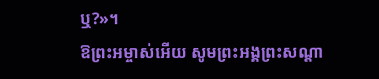ឬ?»។
ឱព្រះអម្ចាស់អើយ សូមព្រះអង្គព្រះសណ្តា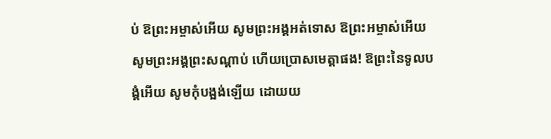ប់ ឱព្រះអម្ចាស់អើយ សូមព្រះអង្គអត់ទោស ឱព្រះអម្ចាស់អើយ សូមព្រះអង្គព្រះសណ្តាប់ ហើយប្រោសមេត្តាផង! ឱព្រះនៃទូលបង្គំអើយ សូមកុំបង្អង់ឡើយ ដោយយ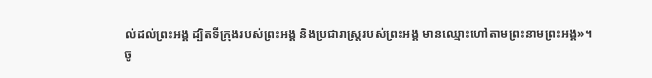ល់ដល់ព្រះអង្គ ដ្បិតទីក្រុងរបស់ព្រះអង្គ និងប្រជារាស្ត្ររបស់ព្រះអង្គ មានឈ្មោះហៅតាមព្រះនាមព្រះអង្គ»។
ចូ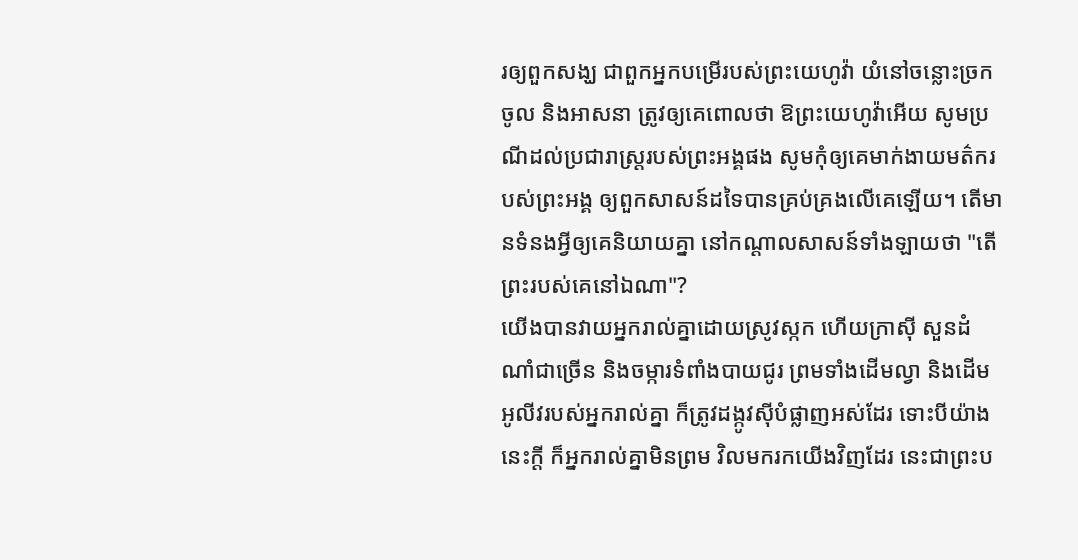រឲ្យពួកសង្ឃ ជាពួកអ្នកបម្រើរបស់ព្រះយេហូវ៉ា យំនៅចន្លោះច្រកចូល និងអាសនា ត្រូវឲ្យគេពោលថា ឱព្រះយេហូវ៉ាអើយ សូមប្រណីដល់ប្រជារាស្ត្ររបស់ព្រះអង្គផង សូមកុំឲ្យគេមាក់ងាយមត៌ករបស់ព្រះអង្គ ឲ្យពួកសាសន៍ដទៃបានគ្រប់គ្រងលើគេឡើយ។ តើមានទំនងអ្វីឲ្យគេនិយាយគ្នា នៅកណ្ដាលសាសន៍ទាំងឡាយថា "តើព្រះរបស់គេនៅឯណា"?
យើងបានវាយអ្នករាល់គ្នាដោយស្រូវស្កក ហើយក្រាស៊ី សួនដំណាំជាច្រើន និងចម្ការទំពាំងបាយជូរ ព្រមទាំងដើមល្វា និងដើមអូលីវរបស់អ្នករាល់គ្នា ក៏ត្រូវដង្កូវស៊ីបំផ្លាញអស់ដែរ ទោះបីយ៉ាងនេះក្ដី ក៏អ្នករាល់គ្នាមិនព្រម វិលមករកយើងវិញដែរ នេះជាព្រះប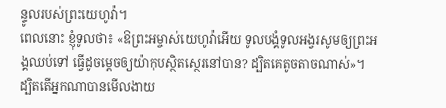ន្ទូលរបស់ព្រះយេហូវ៉ា។
ពេលនោះ ខ្ញុំទូលថា៖ «ឱព្រះអម្ចាស់យេហូវ៉ាអើយ ទូលបង្គំទូលអង្វរសូមឲ្យព្រះអង្គឈប់ទៅ ធ្វើដូចម្តេចឲ្យយ៉ាកុបស្ថិតស្ថេរនៅបាន? ដ្បិតគេតូចតាចណាស់»។
ដ្បិតតើអ្នកណាបានមើលងាយ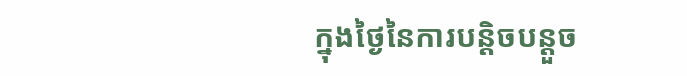ក្នុងថ្ងៃនៃការបន្តិចបន្តួច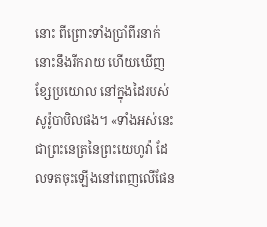នោះ ពីព្រោះទាំងប្រាំពីរនាក់នោះនឹងរីករាយ ហើយឃើញខ្សែប្រយោល នៅក្នុងដៃរបស់សូរ៉ូបាបិលផង។ «ទាំងអស់នេះជាព្រះនេត្រនៃព្រះយេហូវ៉ា ដែលទតចុះឡើងនៅពេញលើផែន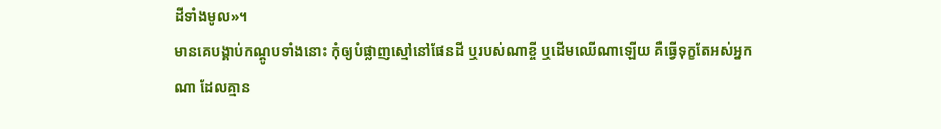ដីទាំងមូល»។
មានគេបង្គាប់កណ្ដូបទាំងនោះ កុំឲ្យបំផ្លាញស្មៅនៅផែនដី ឬរបស់ណាខ្ចី ឬដើមឈើណាឡើយ គឺធ្វើទុក្ខតែអស់អ្នកណា ដែលគ្មាន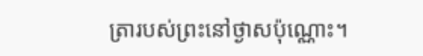ត្រារបស់ព្រះនៅថ្ងាសប៉ុណ្ណោះ។